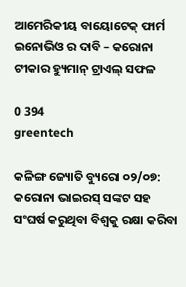ଆମେରିକୀୟ ବାୟୋଟେକ୍ ଫାର୍ମ ଇନୋଭିଓ ର ଦାବି – କରୋନା ଟୀକାର ହ୍ୟୁମାନ୍ ଟ୍ରାଏଲ୍ ସଫଳ

0 394
greentech

କଳିଙ୍ଗ ଜ୍ୟୋତି ବ୍ୟୁରୋ ୦୨/୦୭: କରୋନା ଭାଇରସ୍ ସଙ୍କଟ ସହ ସଂଘର୍ଷ କରୁଥିବା ବିଶ୍ବକୁ ରକ୍ଷା କରିବା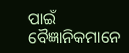ପାଇଁ ବୈଜ୍ଞାନିକମାନେ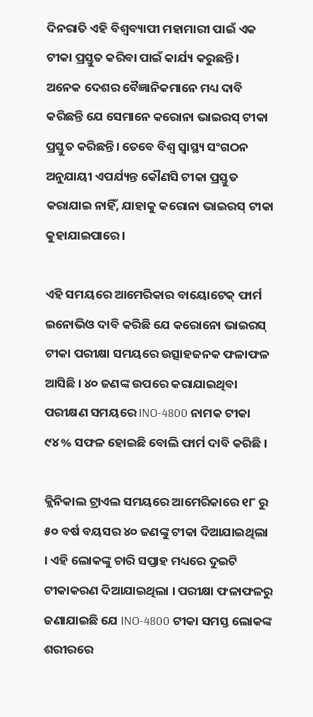ଦିନରାତି ଏହି ବିଶ୍ବବ୍ୟାପୀ ମହାମାରୀ ପାଇଁ ଏକ ଟୀକା ପ୍ରସ୍ତୁତ କରିବା ପାଇଁ କାର୍ଯ୍ୟ କରୁଛନ୍ତି । ଅନେକ ଦେଶର ବୈଜ୍ଞାନିକମାନେ ମଧ୍ୟ ଦାବି କରିଛନ୍ତି ଯେ ସେମାନେ କରୋନା ଭାଇରସ୍ ଟୀକା ପ୍ରସ୍ତୁତ କରିଛନ୍ତି। ତେବେ ବିଶ୍ବ ସ୍ବାସ୍ଥ୍ୟ ସଂଗଠନ ଅନୁଯାୟୀ ଏପର୍ଯ୍ୟନ୍ତ କୌଣସି ଟୀକା ପ୍ରସ୍ତୁତ କରାଯାଇ ନାହିଁ, ଯାହାକୁ କରୋନା ଭାଇରସ୍ ଟୀକା କୁହାଯାଇପାରେ।

ଏହି ସମୟରେ ଆମେରିକାର ବାୟୋଟେକ୍ ଫାର୍ମ ଇନୋଭିଓ ଦାବି କରିଛି ଯେ କରୋନୋ ଭାଇରସ୍ ଟୀକା ପରୀକ୍ଷା ସମୟରେ ଉତ୍ସାହଜନକ ଫଳାଫଳ ଆସିଛି । ୪୦ ଜଣଙ୍କ ଉପରେ କରାଯାଇଥିବା ପରୀକ୍ଷଣ ସମୟରେ INO-4800 ନାମକ ଟୀକା ୯୪% ସଫଳ ହୋଇଛି ବୋଲି ଫାର୍ମ ଦାବି କରିଛି ।

କ୍ଲିନିକାଲ ଟ୍ରାଏଲ ସମୟରେ ଆମେରିକାରେ ୧୮ ରୁ ୫୦ ବର୍ଷ ବୟସର ୪୦ ଜଣଙ୍କୁ ଟୀକା ଦିଆଯାଇଥିଲା । ଏହି ଲୋକଙ୍କୁ ଚାରି ସପ୍ତାହ ମଧ୍ୟରେ ଦୁଇଟି ଟୀକାକରଣ ଦିଆଯାଇଥିଲା । ପରୀକ୍ଷା ଫଳାଫଳରୁ ଜଣାଯାଇଛି ଯେ INO-4800 ଟୀକା ସମସ୍ତ ଲୋକଙ୍କ ଶରୀରରେ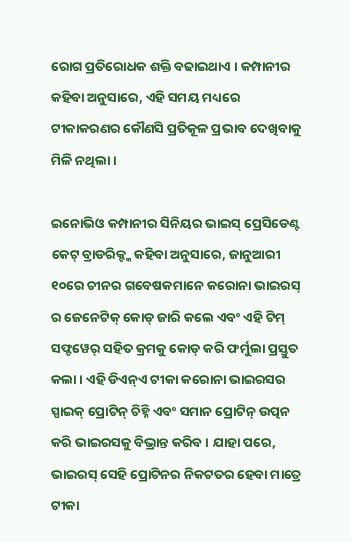ରୋଗ ପ୍ରତିରୋଧକ ଶକ୍ତି ବଢାଇଥାଏ । କମ୍ପାନୀର କହିବା ଅନୁସାରେ, ଏହି ସମୟ ମଧ୍ୟରେ ଟୀକାକରଣର କୌଣସି ପ୍ରତିକୂଳ ପ୍ରଭାବ ଦେଖିବାକୁ ମିଳି ନଥିଲା ।

ଇନୋଭିଓ କମ୍ପାନୀର ସିନିୟର ଭାଇସ୍ ପ୍ରେସିଡେଣ୍ଟ କେଟ୍ ବ୍ରାଡରିକ୍ଙ୍କ କହିବା ଅନୁସାରେ, ଜାନୁଆରୀ ୧୦ରେ ଚୀନର ଗବେଷକମାନେ କରୋନା ଭାଇରସ୍ ର ଜେନେଟିକ୍ କୋଡ୍ ଜାରି କଲେ ଏବଂ ଏହି ଟିମ୍ ସଫ୍ଟୱେର୍ ସହିତ କ୍ରମକୁ କୋଡ୍ କରି ଫର୍ମୁଲା ପ୍ରସ୍ତୁତ କଲା । ଏହି ଡିଏନ୍ଏ ଟୀକା କରୋନା ଭାଇରସର ସ୍ପାଇକ୍ ପ୍ରୋଟିନ୍ ଚିହ୍ନି ଏବଂ ସମାନ ପ୍ରୋଟିନ୍ ଉତ୍ପନ କରି ଭାଇରସକୁ ବିଭ୍ରାନ୍ତ କରିବ । ଯାହା ପରେ, ଭାଇରସ୍ ସେହି ପ୍ରୋଟିନର ନିକଟତର ହେବା ମାତ୍ରେ ଟୀକା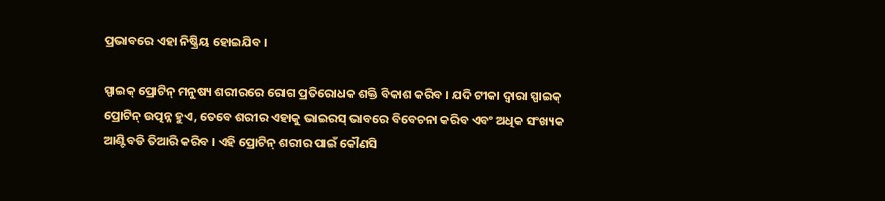ପ୍ରଭାବରେ ଏହା ନିଷ୍କ୍ରିୟ ହୋଇଯିବ ।

ସ୍ପାଇକ୍ ପ୍ରୋଟିନ୍ ମନୁଷ୍ୟ ଶରୀରରେ ରୋଗ ପ୍ରତିରୋଧକ ଶକ୍ତି ବିକାଶ କରିବ । ଯଦି ଟୀକା ଦ୍ବାରା ସ୍ପାଇକ୍ ପ୍ରୋଟିନ୍ ଉତ୍ପନ୍ନ ହୁଏ, ତେବେ ଶରୀର ଏହାକୁ ଭାଇରସ୍ ଭାବରେ ବିବେଚନା କରିବ ଏବଂ ଅଧିକ ସଂଖ୍ୟକ ଆଣ୍ଟିବଡି ତିଆରି କରିବ । ଏହି ପ୍ରୋଟିନ୍ ଶରୀର ପାଇଁ କୌଣସି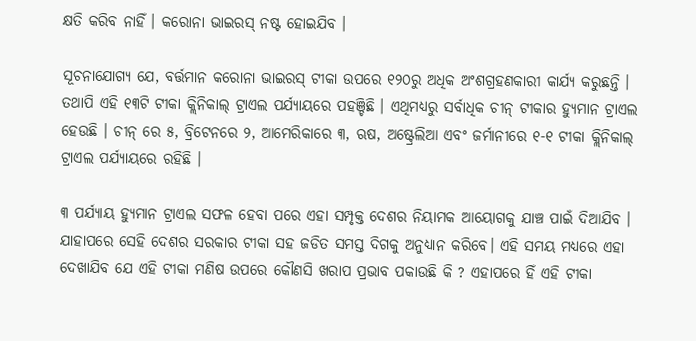କ୍ଷତି କରିବ ନାହିଁ । କରୋନା ଭାଇରସ୍ ନଷ୍ଟ ହୋଇଯିବ ।

ସୂଚନାଯୋଗ୍ୟ ଯେ, ବର୍ତ୍ତମାନ କରୋନା ଭାଇରସ୍ ଟୀକା ଉପରେ ୧୨୦ରୁ ଅଧିକ ଅଂଶଗ୍ରହଣକାରୀ କାର୍ଯ୍ୟ କରୁଛନ୍ତି । ତଥାପି ଏହି ୧୩ଟି ଟୀକା କ୍ଲିନିକାଲ୍ ଟ୍ରାଏଲ ପର୍ଯ୍ୟାୟରେ ପହଞ୍ଚିଛି । ଏଥିମଧ୍ୟରୁ ସର୍ବାଧିକ ଚୀନ୍ ଟୀକାର ହ୍ୟୁମାନ ଟ୍ରାଏଲ ହେଉଛି । ଚୀନ୍ ରେ ୫, ବ୍ରିଟେନରେ ୨, ଆମେରିକାରେ ୩, ଋଷ, ଅଷ୍ଟ୍ରେଲିଆ ଏବଂ ଜର୍ମାନୀରେ ୧-୧ ଟୀକା କ୍ଲିନିକାଲ୍ ଟ୍ରାଏଲ ପର୍ଯ୍ୟାୟରେ ରହିଛି ।

୩ ପର୍ଯ୍ୟାୟ ହ୍ୟୁମାନ ଟ୍ରାଏଲ ସଫଳ ହେବା ପରେ ଏହା ସମ୍ପୃକ୍ତ ଦେଶର ନିୟାମକ ଆୟୋଗକୁ ଯାଞ୍ଚ ପାଇଁ ଦିଆଯିବ । ଯାହାପରେ ସେହି ଦେଶର ସରକାର ଟୀକା ସହ ଜଡିତ ସମସ୍ତ ଦିଗକୁ ଅନୁଧ୍ୟାନ କରିବେ। ଏହି ସମୟ ମଧ୍ୟରେ ଏହା ଦେଖାଯିବ ଯେ ଏହି ଟୀକା ମଣିଷ ଉପରେ କୌଣସି ଖରାପ ପ୍ରଭାବ ପକାଉଛି କି ? ଏହାପରେ ହିଁ ଏହି ଟୀକା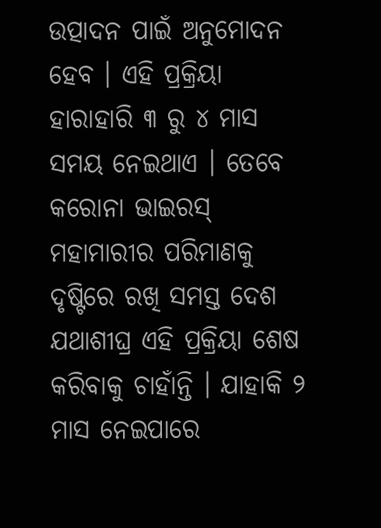ଉତ୍ପାଦନ ପାଇଁ ଅନୁମୋଦନ ହେବ । ଏହି ପ୍ରକ୍ରିୟା ହାରାହାରି ୩ ରୁ ୪ ମାସ ସମୟ ନେଇଥାଏ । ତେବେ କରୋନା ଭାଇରସ୍ ମହାମାରୀର ପରିମାଣକୁ ଦୃଷ୍ଟିରେ ରଖି ସମସ୍ତ ଦେଶ ଯଥାଶୀଘ୍ର ଏହି ପ୍ରକ୍ରିୟା ଶେଷ କରିବାକୁ ଚାହାଁନ୍ତି । ଯାହାକି ୨ ମାସ ନେଇପାରେ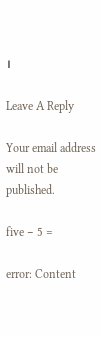।

Leave A Reply

Your email address will not be published.

five − 5 =

error: Content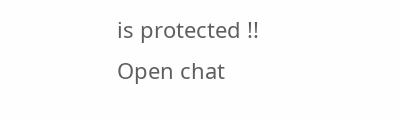is protected !!
Open chat